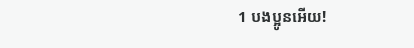1 បងប្អូនអើយ!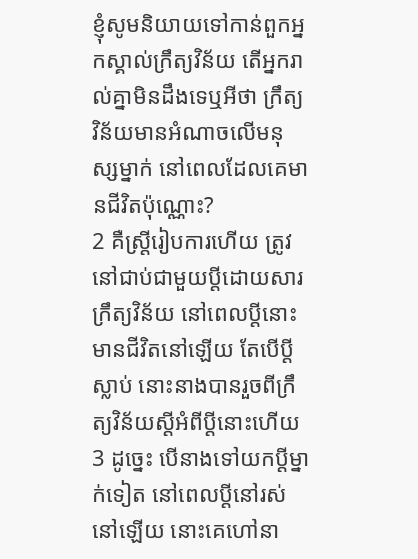ខ្ញុំសូមនិយាយទៅកាន់ពួកអ្នកស្គាល់ក្រឹត្យវិន័យ តើអ្នករាល់គ្នាមិនដឹងទេឬអីថា ក្រឹត្យវិន័យមានអំណាចលើមនុស្សម្នាក់ នៅពេលដែលគេមានជីវិតប៉ុណ្ណោះ?
2 គឺស្ដ្រីរៀបការហើយ ត្រូវនៅជាប់ជាមួយប្ដីដោយសារក្រឹត្យវិន័យ នៅពេលប្ដីនោះមានជីវិតនៅឡើយ តែបើប្ដីស្លាប់ នោះនាងបានរួចពីក្រឹត្យវិន័យស្ដីអំពីប្ដីនោះហើយ
3 ដូច្នេះ បើនាងទៅយកប្ដីម្នាក់ទៀត នៅពេលប្ដីនៅរស់នៅឡើយ នោះគេហៅនា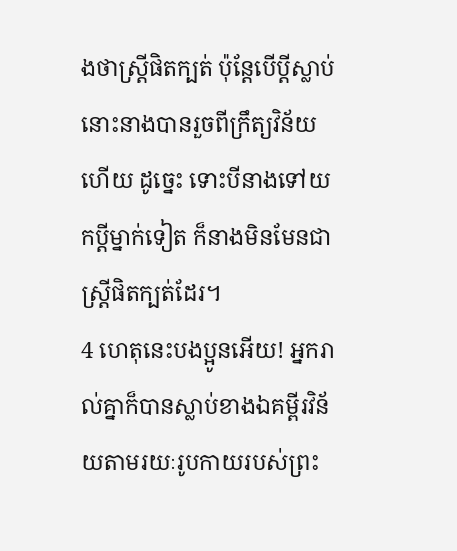ងថាស្ដ្រីផិតក្បត់ ប៉ុន្ដែបើប្ដីស្លាប់ នោះនាងបានរួចពីក្រឹត្យវិន័យហើយ ដូច្នេះ ទោះបីនាងទៅយកប្ដីម្នាក់ទៀត ក៏នាងមិនមែនជាស្ដ្រីផិតក្បត់ដែរ។
4 ហេតុនេះបងប្អូនអើយ! អ្នករាល់គ្នាក៏បានស្លាប់ខាងឯគម្ពីរវិន័យតាមរយៈរូបកាយរបស់ព្រះ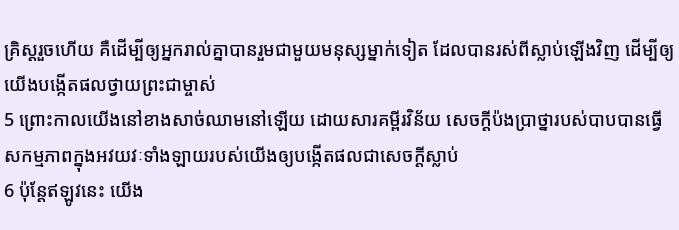គ្រិស្ដរួចហើយ គឺដើម្បីឲ្យអ្នករាល់គ្នាបានរួមជាមួយមនុស្សម្នាក់ទៀត ដែលបានរស់ពីស្លាប់ឡើងវិញ ដើម្បីឲ្យយើងបង្កើតផលថ្វាយព្រះជាម្ចាស់
5 ព្រោះកាលយើងនៅខាងសាច់ឈាមនៅឡើយ ដោយសារគម្ពីរវិន័យ សេចក្ដីប៉ងប្រាថ្នារបស់បាបបានធ្វើសកម្មភាពក្នុងអវយវៈទាំងឡាយរបស់យើងឲ្យបង្កើតផលជាសេចក្ដីស្លាប់
6 ប៉ុន្ដែឥឡូវនេះ យើង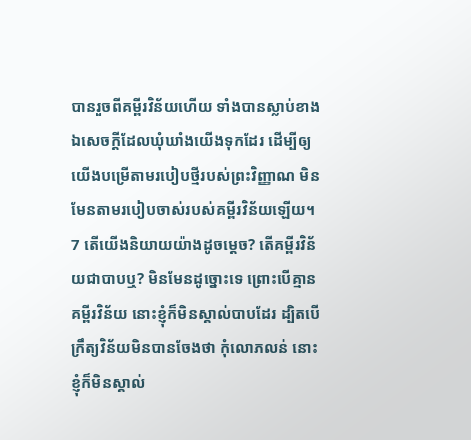បានរួចពីគម្ពីរវិន័យហើយ ទាំងបានស្លាប់ខាងឯសេចក្ដីដែលឃុំឃាំងយើងទុកដែរ ដើម្បីឲ្យយើងបម្រើតាមរបៀបថ្មីរបស់ព្រះវិញ្ញាណ មិនមែនតាមរបៀបចាស់របស់គម្ពីរវិន័យឡើយ។
7 តើយើងនិយាយយ៉ាងដូចម្ដេច? តើគម្ពីរវិន័យជាបាបឬ? មិនមែនដូច្នោះទេ ព្រោះបើគ្មានគម្ពីរវិន័យ នោះខ្ញុំក៏មិនស្គាល់បាបដែរ ដ្បិតបើក្រឹត្យវិន័យមិនបានចែងថា កុំលោភលន់ នោះខ្ញុំក៏មិនស្គាល់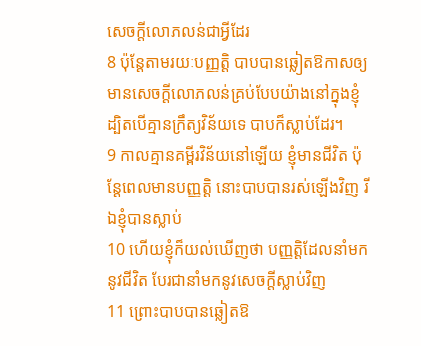សេចក្ដីលោភលន់ជាអ្វីដែរ
8 ប៉ុន្ដែតាមរយៈបញ្ញត្ដិ បាបបានឆ្លៀតឱកាសឲ្យមានសេចក្ដីលោភលន់គ្រប់បែបយ៉ាងនៅក្នុងខ្ញុំ ដ្បិតបើគ្មានក្រឹត្យវិន័យទេ បាបក៏ស្លាប់ដែរ។
9 កាលគ្មានគម្ពីរវិន័យនៅឡើយ ខ្ញុំមានជីវិត ប៉ុន្ដែពេលមានបញ្ញត្ដិ នោះបាបបានរស់ឡើងវិញ រីឯខ្ញុំបានស្លាប់
10 ហើយខ្ញុំក៏យល់ឃើញថា បញ្ញត្ដិដែលនាំមកនូវជីវិត បែរជានាំមកនូវសេចក្ដីស្លាប់វិញ
11 ព្រោះបាបបានឆ្លៀតឱ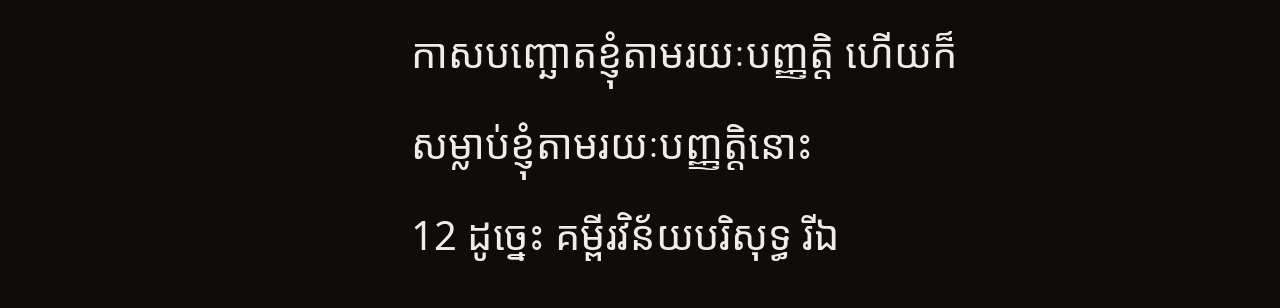កាសបញ្ឆោតខ្ញុំតាមរយៈបញ្ញត្ដិ ហើយក៏សម្លាប់ខ្ញុំតាមរយៈបញ្ញត្ដិនោះ
12 ដូច្នេះ គម្ពីរវិន័យបរិសុទ្ធ រីឯ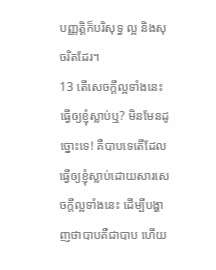បញ្ញត្ដិក៏បរិសុទ្ធ ល្អ និងសុចរិតដែរ។
13 តើសេចក្ដីល្អទាំងនេះធ្វើឲ្យខ្ញុំស្លាប់ឬ? មិនមែនដូច្នោះទេ! គឺបាបទេតើដែលធ្វើឲ្យខ្ញុំស្លាប់ដោយសារសេចក្ដីល្អទាំងនេះ ដើម្បីបង្ហាញថាបាបគឺជាបាប ហើយ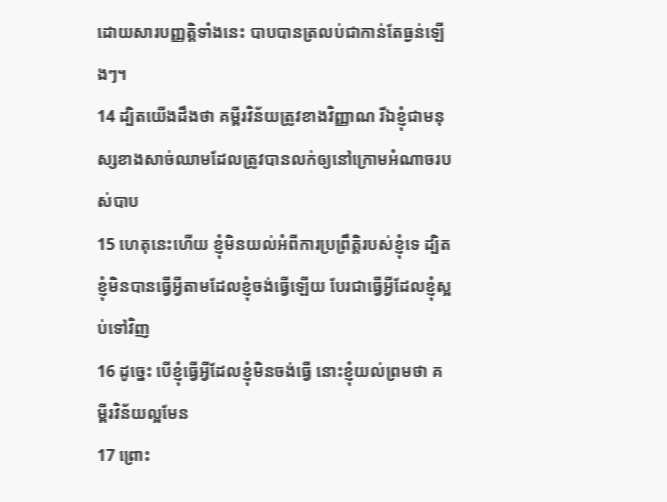ដោយសារបញ្ញត្ដិទាំងនេះ បាបបានត្រលប់ជាកាន់តែធ្ងន់ឡើងៗ។
14 ដ្បិតយើងដឹងថា គម្ពីរវិន័យត្រូវខាងវិញ្ញាណ រីឯខ្ញុំជាមនុស្សខាងសាច់ឈាមដែលត្រូវបានលក់ឲ្យនៅក្រោមអំណាចរបស់បាប
15 ហេតុនេះហើយ ខ្ញុំមិនយល់អំពីការប្រព្រឹត្ដិរបស់ខ្ញុំទេ ដ្បិតខ្ញុំមិនបានធ្វើអ្វីតាមដែលខ្ញុំចង់ធ្វើឡើយ បែរជាធ្វើអ្វីដែលខ្ញុំស្អប់ទៅវិញ
16 ដូច្នេះ បើខ្ញុំធ្វើអ្វីដែលខ្ញុំមិនចង់ធ្វើ នោះខ្ញុំយល់ព្រមថា គម្ពីរវិន័យល្អមែន
17 ព្រោះ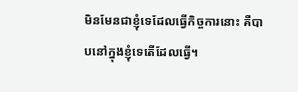មិនមែនជាខ្ញុំទេដែលធ្វើកិច្ចការនោះ គឺបាបនៅក្នុងខ្ញុំទេតើដែលធ្វើ។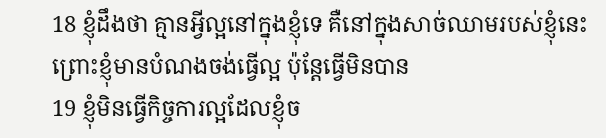18 ខ្ញុំដឹងថា គ្មានអ្វីល្អនៅក្នុងខ្ញុំទេ គឺនៅក្នុងសាច់ឈាមរបស់ខ្ញុំនេះ ព្រោះខ្ញុំមានបំណងចង់ធ្វើល្អ ប៉ុន្ដែធ្វើមិនបាន
19 ខ្ញុំមិនធ្វើកិច្ចការល្អដែលខ្ញុំច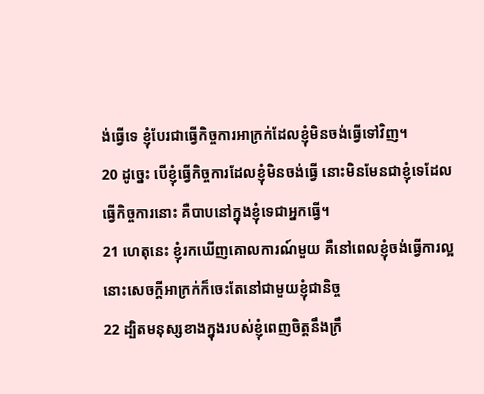ង់ធ្វើទេ ខ្ញុំបែរជាធ្វើកិច្ចការអាក្រក់ដែលខ្ញុំមិនចង់ធ្វើទៅវិញ។
20 ដូច្នេះ បើខ្ញុំធ្វើកិច្ចការដែលខ្ញុំមិនចង់ធ្វើ នោះមិនមែនជាខ្ញុំទេដែលធ្វើកិច្ចការនោះ គឺបាបនៅក្នុងខ្ញុំទេជាអ្នកធ្វើ។
21 ហេតុនេះ ខ្ញុំរកឃើញគោលការណ៍មួយ គឺនៅពេលខ្ញុំចង់ធ្វើការល្អ នោះសេចក្ដីអាក្រក់ក៏ចេះតែនៅជាមួយខ្ញុំជានិច្ច
22 ដ្បិតមនុស្សខាងក្នុងរបស់ខ្ញុំពេញចិត្តនឹងក្រឹ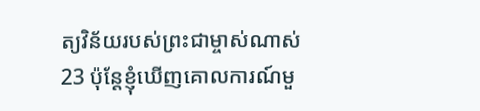ត្យវិន័យរបស់ព្រះជាម្ចាស់ណាស់
23 ប៉ុន្ដែខ្ញុំឃើញគោលការណ៍មួ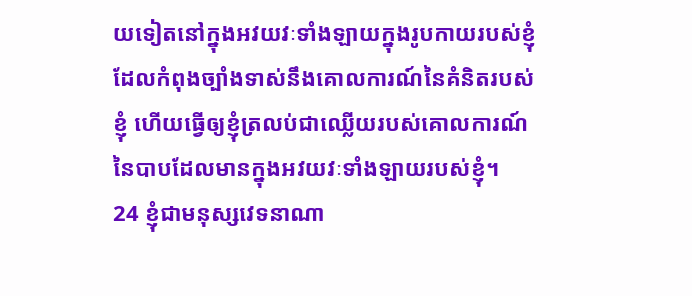យទៀតនៅក្នុងអវយវៈទាំងឡាយក្នុងរូបកាយរបស់ខ្ញុំដែលកំពុងច្បាំងទាស់នឹងគោលការណ៍នៃគំនិតរបស់ខ្ញុំ ហើយធ្វើឲ្យខ្ញុំត្រលប់ជាឈ្លើយរបស់គោលការណ៍នៃបាបដែលមានក្នុងអវយវៈទាំងឡាយរបស់ខ្ញុំ។
24 ខ្ញុំជាមនុស្សវេទនាណា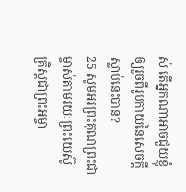ស់ តើអ្នកណាអាចជួយខ្ញុំឲ្យរួចពីរូបកាយនៃសេចក្ដីស្លាប់នេះបាន?
25 សូមអរព្រះគុណព្រះជាម្ចាស់តាមរយៈព្រះយេស៊ូគ្រិស្ដជាព្រះអម្ចា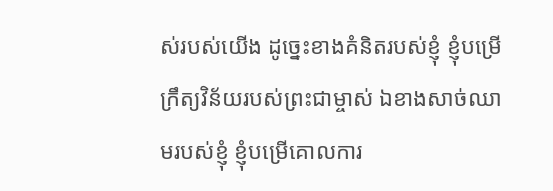ស់របស់យើង ដូច្នេះខាងគំនិតរបស់ខ្ញុំ ខ្ញុំបម្រើក្រឹត្យវិន័យរបស់ព្រះជាម្ចាស់ ឯខាងសាច់ឈាមរបស់ខ្ញុំ ខ្ញុំបម្រើគោលការ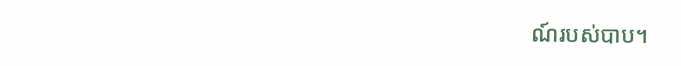ណ៍របស់បាប។